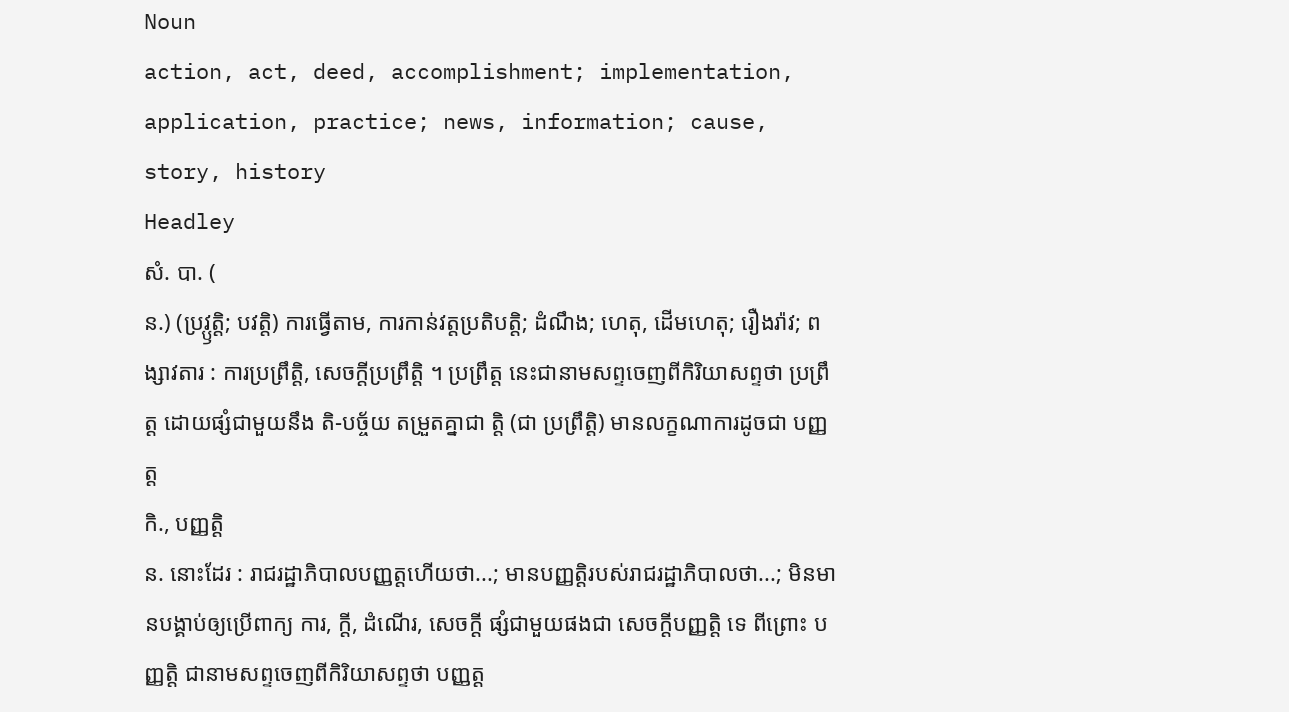Noun
action, act, deed, accomplishment; implementation, application, practice; news, information; cause, story, history
Headley
សំ. បា. (
ន.) (ប្រវ្ឫត្តិ; បវត្តិ) ការធ្វើតាម, ការកាន់វត្តប្រតិបត្តិ; ដំណឹង; ហេតុ, ដើមហេតុ; រឿងរ៉ាវ; ពង្សាវតារ : ការប្រព្រឹត្តិ, សេចក្ដីប្រព្រឹត្តិ ។ ប្រព្រឹត្ត នេះជានាមសព្ទចេញពីកិរិយាសព្ទថា ប្រព្រឹត្ត ដោយផ្សំជាមួយនឹង តិ-បច្ច័យ តម្រួតគ្នាជា ត្តិ (ជា ប្រព្រឹត្តិ) មានលក្ខណាការដូចជា បញ្ញត្ត
កិ., បញ្ញត្តិ
ន. នោះដែរ : រាជរដ្ឋាភិបាលបញ្ញត្តហើយថា...; មានបញ្ញត្តិរបស់រាជរដ្ឋាភិបាលថា...; មិនមានបង្គាប់ឲ្យប្រើពាក្យ ការ, ក្ដី, ដំណើរ, សេចក្ដី ផ្សំជាមួយផងជា សេចក្ដីបញ្ញត្តិ ទេ ពីព្រោះ បញ្ញត្តិ ជានាមសព្ទចេញពីកិរិយាសព្ទថា បញ្ញត្ត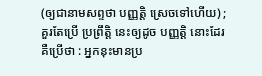(ឲ្យជានាមសព្ទថា បញ្ញត្តិ ស្រេចទៅហើយ) ; គួរតែប្រើ ប្រព្រឹត្តិ នេះឲ្យដូច បញ្ញត្តិ នោះដែរ គឺប្រើថា : អ្នកនុះមានប្រ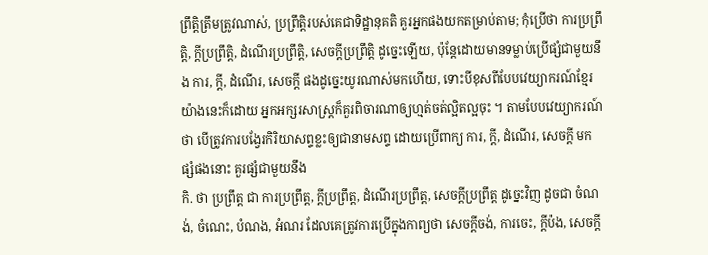ព្រឹត្តិត្រឹមត្រូវណាស់, ប្រព្រឹត្តិរបស់គេជាទិដ្ឋានុគតិ គួរអ្នកផងយកតម្រាប់តាម; កុំប្រើថា ការប្រព្រឹត្តិ, ក្ដីប្រព្រឹត្តិ, ដំណើរប្រព្រឹត្តិ, សេចក្ដីប្រព្រឹត្តិ ដូច្នេះឡើយ, ប៉ុន្តែដោយមានទម្លាប់ប្រើផ្សំជាមួយនឹង ការ, ក្ដី, ដំណើរ, សេចក្ដី ផងដូច្នេះយូរណាស់មកហើយ, ទោះបីខុសពីបែបវេយ្យាករណ៍ខ្មែរយ៉ាងនេះក៏ដោយ អ្នកអក្សរសាស្ត្រក៏គួរពិចារណាឲ្យហ្មត់ចត់ល្អិតល្អចុះ ។ តាមបែបវេយ្យាករណ៍ថា បើត្រូវការបង្វែរកិរិយាសព្ទខ្លះឲ្យជានាមសព្ទ ដោយប្រើពាក្យ ការ, ក្ដី, ដំណើរ, សេចក្ដី មកផ្សំផងនោះ គួរផ្សំជាមួយនឹង
កិ. ថា ប្រព្រឹត្ត ជា ការប្រព្រឹត្ត, ក្ដីប្រព្រឹត្ត, ដំណើរប្រព្រឹត្ត, សេចក្ដីប្រព្រឹត្ត ដូច្នេះវិញ ដូចជា ចំណង់, ចំណេះ, បំណង, អំណរ ដែលគេត្រូវការប្រើក្នុងកាព្យថា សេចក្ដីចង់, ការចេះ, ក្ដីប៉ង, សេចក្ដី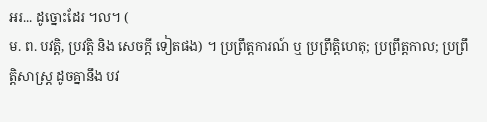អរ... ដូច្នោះដែរ ។ល។ (
ម. ព. បវត្តិ, ប្រវត្តិ និង សេចក្ដី ទៀតផង) ។ ប្រព្រឹត្តការណ៍ ឬ ប្រព្រឹត្តិហេតុ; ប្រព្រឹត្តកាល; ប្រព្រឹត្តិសាស្ត្រ ដូចគ្នានឹង បវ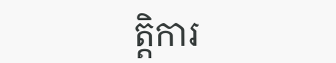ត្តិការ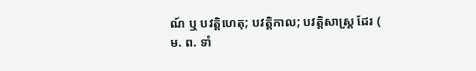ណ៍ ឬ បវត្តិហេតុ; បវត្តិកាល; បវត្តិសាស្ត្រ ដែរ (
ម. ព. ទាំ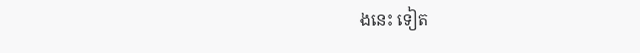ងនេះ ទៀត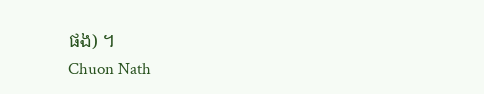ផង) ។
Chuon Nath